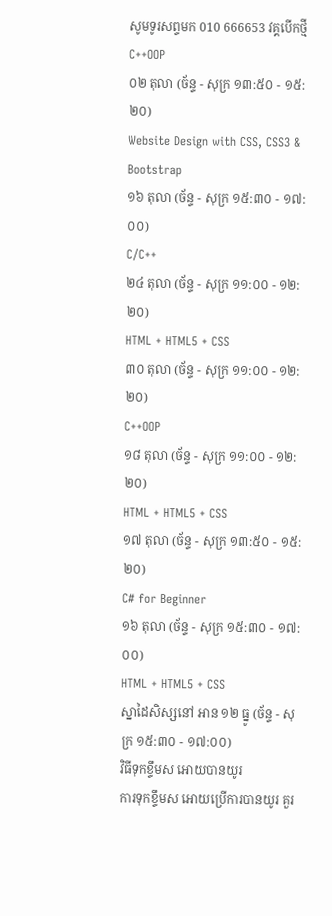សូមទូរសព្ទមក 010 666653 វគ្គបើកថ្មី
C++OOP
០២ តុលា (ច័ន្ទ - សុក្រ ១៣:៥០ - ១៥:២០)
Website Design with CSS, CSS3 & Bootstrap
១៦ តុលា (ច័ន្ទ - សុក្រ ១៥:៣០ - ១៧:០០)
C/C++
២៤ តុលា (ច័ន្ទ - សុក្រ ១១:០០ - ១២:២០)
HTML + HTML5 + CSS
៣០ តុលា (ច័ន្ទ - សុក្រ ១១:០០ - ១២:២០)
C++OOP
១៨ តុលា (ច័ន្ទ - សុក្រ ១១:០០ - ១២:២០)
HTML + HTML5 + CSS
១៧ តុលា (ច័ន្ទ - សុក្រ ១៣:៥០ - ១៥:២០)
C# for Beginner
១៦ តុលា (ច័ន្ទ - សុក្រ ១៥:៣០ - ១៧:០០)
HTML + HTML5 + CSS
ស្នាដៃសិស្សនៅ អាន ១២ ធ្នូ (ច័ន្ទ - សុក្រ ១៥:៣០ - ១៧:០០)
វិធីទុកខ្ទឹមស អោយបានយូរ
ការទុកខ្ទឹមស អោយប្រើការបានយូរ គួរ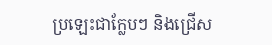ប្រឡេះជាក្លែបៗ និងជ្រើស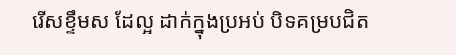រើសខ្ទឹមស ដែល្អ ដាក់ក្នុងប្រអប់ បិទគម្របជិត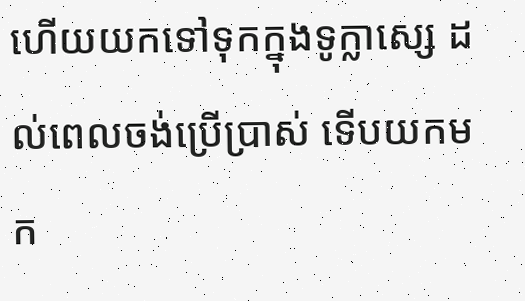ហើយយកទៅទុកក្នុងទូក្លាស្សេ ដល់ពេលចង់ប្រើប្រាស់ ទើបយកមក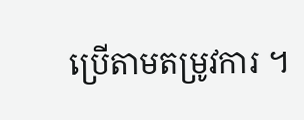ប្រើតាមតម្រូវការ ។